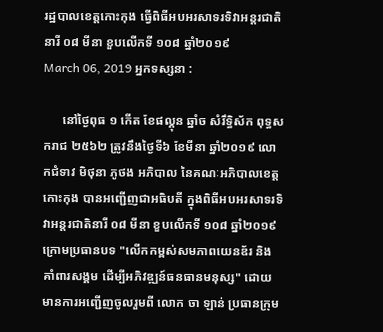រដ្ឋបាលខេត្តកោះកុង ធ្វើពិធីអបអរសាទរទិវាអន្តរជាតិនារី ០៨ មីនា ខួបលើកទី ១០៨ ឆ្នាំ២០១៩
March 06, 2019 អ្នកទស្សនា :

      នៅថ្ងៃពុធ ១ កើត ខែផល្គុន ឆ្នាំច សំរឹទ្ធិស័ក ពុទ្ធសករាជ ២៥៦២ ត្រូវនឹងថ្ងៃទី៦ ខែមីនា ឆ្នាំ២០១៩ លោកជំទាវ មិថុនា ភូថង អភិបាល នៃគណៈអភិបាលខេត្តកោះកុង បានអញ្ជើញជាអធិបតី ក្នុងពិធីអបអរសាទរទិវាអន្តរជាតិនារី ០៨ មីនា ខួបលើកទី ១០៨ ឆ្នាំ២០១៩ ក្រោមប្រធានបទ "លើកកម្ពស់សមភាពយេនឌ័រ និងគាំពារសង្គម ដើម្បីអភិវឌ្ឍន៍ធនធានមនុស្ស" ដោយមានការអញ្ជើញចូលរួមពី លោក ចា ឡាន់ ប្រធានក្រុម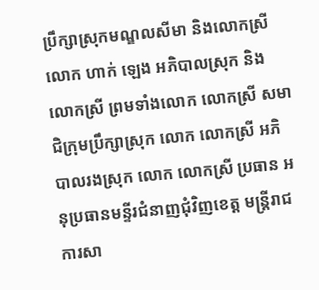ប្រឹក្សាស្រុកមណ្ឌលសីមា និងលោកស្រី  លោក ហាក់ ឡេង អភិបាលស្រុក និងលោកស្រី ព្រមទាំងលោក លោកស្រី សមាជិក្រុមប្រឹក្សាស្រុក លោក លោកស្រី អភិបាលរងស្រុក លោក លោកស្រី ប្រធាន អនុប្រធានមន្ទីរជំនាញជុំវិញខេត្ត មន្រ្តីរាជការសា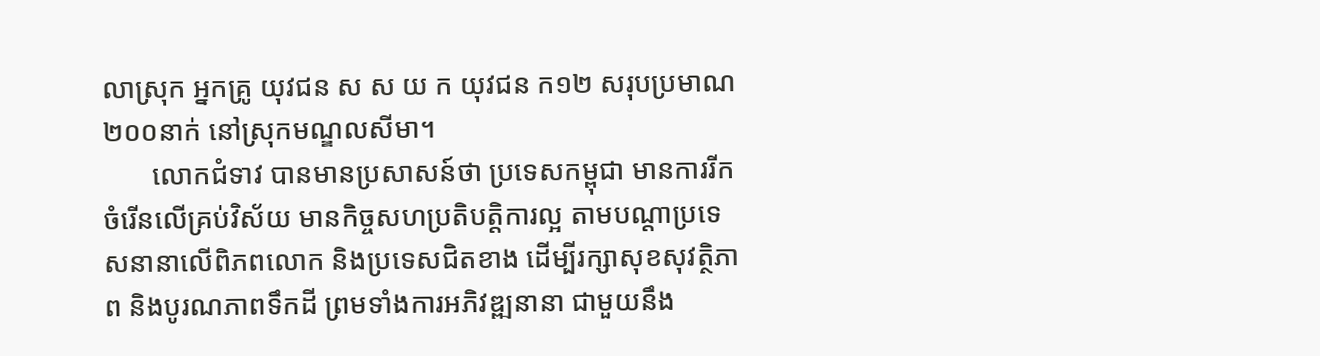លាស្រុក អ្នកគ្រូ យុវជន ស ស យ ក យុវជន ក១២ សរុបប្រមាណ ២០០នាក់ នៅស្រុកមណ្ឌលសីមា។
       លោកជំទាវ បានមានប្រសាសន៍ថា ប្រទេសកម្ពុជា មានការរីកចំរើនលើគ្រប់វិស័យ មានកិច្ចសហប្រតិបត្តិការល្អ តាមបណ្តាប្រទេសនានាលើពិភពលោក និងប្រទេសជិតខាង ដើម្បីរក្សាសុខសុវត្ថិភាព និងបូរណភាពទឹកដី ព្រមទាំងការអភិវឌ្ឍនានា ជាមួយនឹង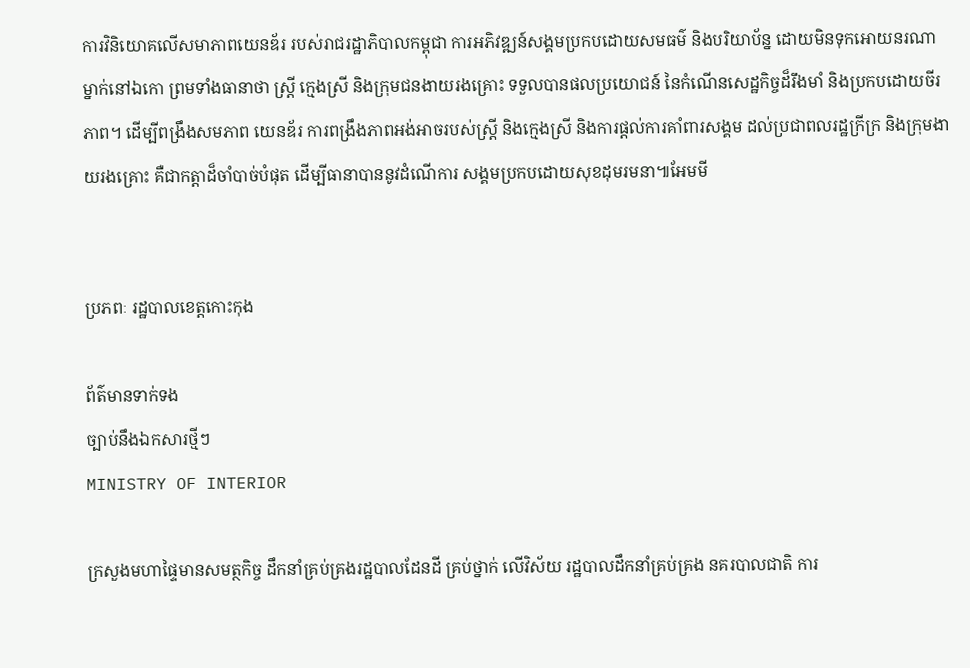ការវិនិយោគលើសមាភាពយេនឌ័រ របស់រាជរដ្ឋាភិបាលកម្ពុជា ការអភិវឌ្ឍន៍សង្គមប្រកបដោយសមធម៌ និងបរិយាប័ន្ន ដោយមិនទុកអោយនរណាម្នាក់នៅឯកោ ព្រមទាំងធានាថា ស្ត្រី ក្មេងស្រី និងក្រុមជនងាយរងគ្រោះ ទទួលបានផលប្រយោជន៍ នៃកំណើនសេដ្ឋកិច្ចដ៏រឹងមាំ និងប្រកបដោយចីរភាព។ ដើម្បីពង្រឹងសមភាព យេនឌ័រ ការពង្រឹងភាពអង់អាចរបស់ស្ត្រី និងក្មេងស្រី និងការផ្តល់ការគាំពារសង្គម ដល់ប្រជាពលរដ្ឋក្រីក្រ និងក្រុមងាយរងគ្រោះ គឺជាកត្តាដ៏ចាំបាច់បំផុត ដើម្បីធានាបាននូវដំណើការ សង្គមប្រកបដោយសុខដុមរមនា៕អែមមី


ប្រភពៈ រដ្ឋបាលខេត្តកោះកុង

ព័ត៌មានទាក់ទង
ច្បាប់នឹងឯកសារថ្មីៗ
MINISTRY OF INTERIOR

ក្រសួងមហាផ្ទៃមានសមត្ថកិច្ច ដឹកនាំគ្រប់គ្រងរដ្ឋបាលដែនដី គ្រប់ថ្នាក់ លើវិស័យ រដ្ឋបាលដឹកនាំគ្រប់គ្រង នគរបាលជាតិ ការ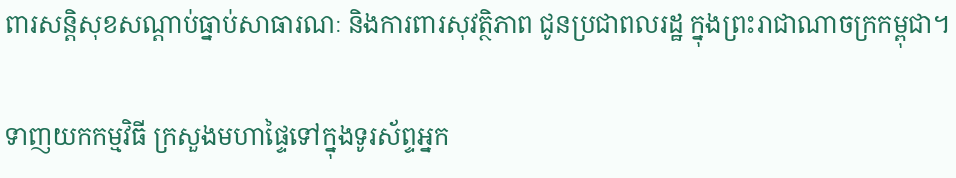ពារសន្តិសុខសណ្តាប់ធ្នាប់សាធារណៈ និងការពារសុវត្ថិភាព ជូនប្រជាពលរដ្ឋ ក្នុងព្រះរាជាណាចក្រកម្ពុជា។

ទាញយកកម្មវិធី ក្រសួងមហាផ្ទៃទៅក្នុងទូរស័ព្ទអ្នក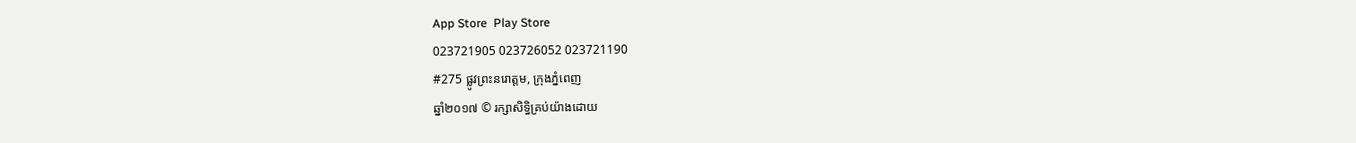App Store  Play Store
023721905 023726052 023721190
#275 ផ្លូវព្រះនរោត្តម, ក្រុងភ្នំពេញ
ឆ្នាំ២០១៧ © រក្សាសិទ្ធិគ្រប់យ៉ាងដោយ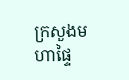ក្រសួងមហាផ្ទៃ